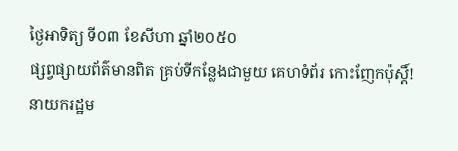ថ្ងៃអាទិត្យ ទី០៣ ខែសីហា ឆ្នាំ២០៥០
ផ្សព្វផ្សាយព័ត៌មានពិត គ្រប់ទីកន្លែងជាមួយ គេហទំព័រ កោះញែកប៉ុស្តិ៍!
នាយករដ្ឋម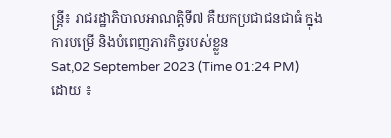ន្ត្រី៖ រាជរដ្ឋាភិបាលអាណត្តិទី៧ គឺយកប្រជាជនជាធំ ក្នុងការបម្រើ និងបំពេញភារកិច្ចរបស់ខ្លួន
Sat,02 September 2023 (Time 01:24 PM)
ដោយ ៖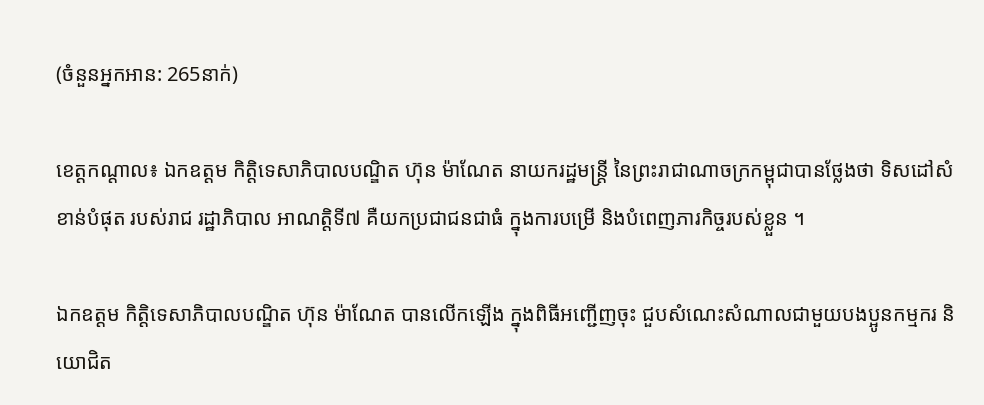(ចំនួនអ្នកអាន: 265នាក់)

ខេត្តកណ្តាល៖ ឯកឧត្តម កិត្តិទេសាភិបាលបណ្ឌិត ហ៊ុន ម៉ាណែត នាយករដ្ឋមន្ត្រី នៃព្រះរាជាណាចក្រកម្ពុជាបានថ្លែងថា ទិសដៅសំខាន់បំផុត របស់រាជ រដ្ឋាភិបាល អាណត្តិទី៧ គឺយកប្រជាជនជាធំ ក្នុងការបម្រើ និងបំពេញភារកិច្ចរបស់ខ្លួន ។

ឯកឧត្តម កិតិ្តទេសាភិបាលបណ្ឌិត ហ៊ុន ម៉ាណែត បានលើកឡើង ក្នុងពិធីអញ្ជើញចុះ ជួបសំណេះសំណាលជាមួយបងប្អូនកម្មករ និយោជិត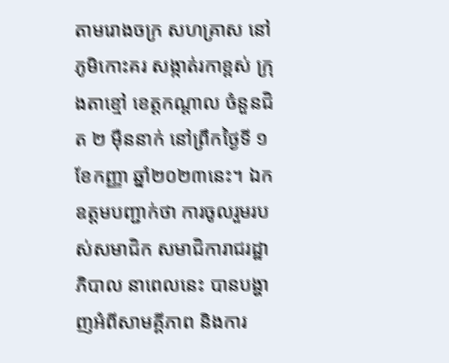តាមរោងចក្រ សហគ្រាស នៅភូមិកោះគរ សង្កាត់រកាខ្ពស់ ក្រុងតាខ្មៅ ខេត្តកណ្តាល ចំនួនជិត ២ ម៉ឺននាក់ នៅព្រឹកថ្ងៃទី ១ ខែកញ្ញា ឆ្នាំ២០២៣នេះ។ ឯកឧត្ដមបញ្ជាក់ថា ការចូលរួមរបស់សមាជិក សមាជិការាជរដ្ឋាភិបាល នាពេលនេះ បានបង្ហាញអំពីសាមគ្គីភាព និងការ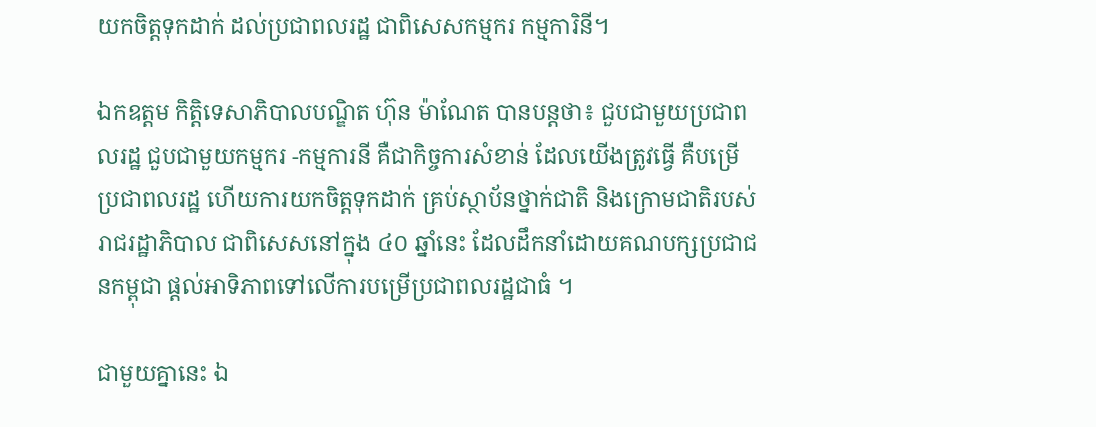យកចិត្តទុកដាក់ ដល់ប្រជាពលរដ្ឋ ជាពិសេសកម្មករ កម្មការិនី។

ឯកឧត្ដម កិត្តិទេសាភិបាលបណ្ឌិត ហ៊ុន ម៉ាណែត បានបន្តថា៖ ជួបជាមួយប្រជាពលរដ្ឋ ជួបជាមួយកម្មករ -កម្មការនី គឺជាកិច្ចការសំខាន់ ដែលយើងត្រូវធ្វើ គឺបម្រើប្រជាពលរដ្ឋ ហើយការយកចិត្តទុកដាក់ គ្រប់ស្ថាប័នថ្នាក់ជាតិ និងក្រោមជាតិរបស់រាជរដ្ឋាភិបាល ជាពិសេសនៅក្នុង ៤០ ឆ្នាំនេះ ដែលដឹកនាំដោយគណបក្សប្រជាជនកម្ពុជា ផ្ដល់អាទិភាពទៅលើការបម្រើប្រជាពលរដ្ឋជាធំ ។

ជាមួយគ្នានេះ ឯ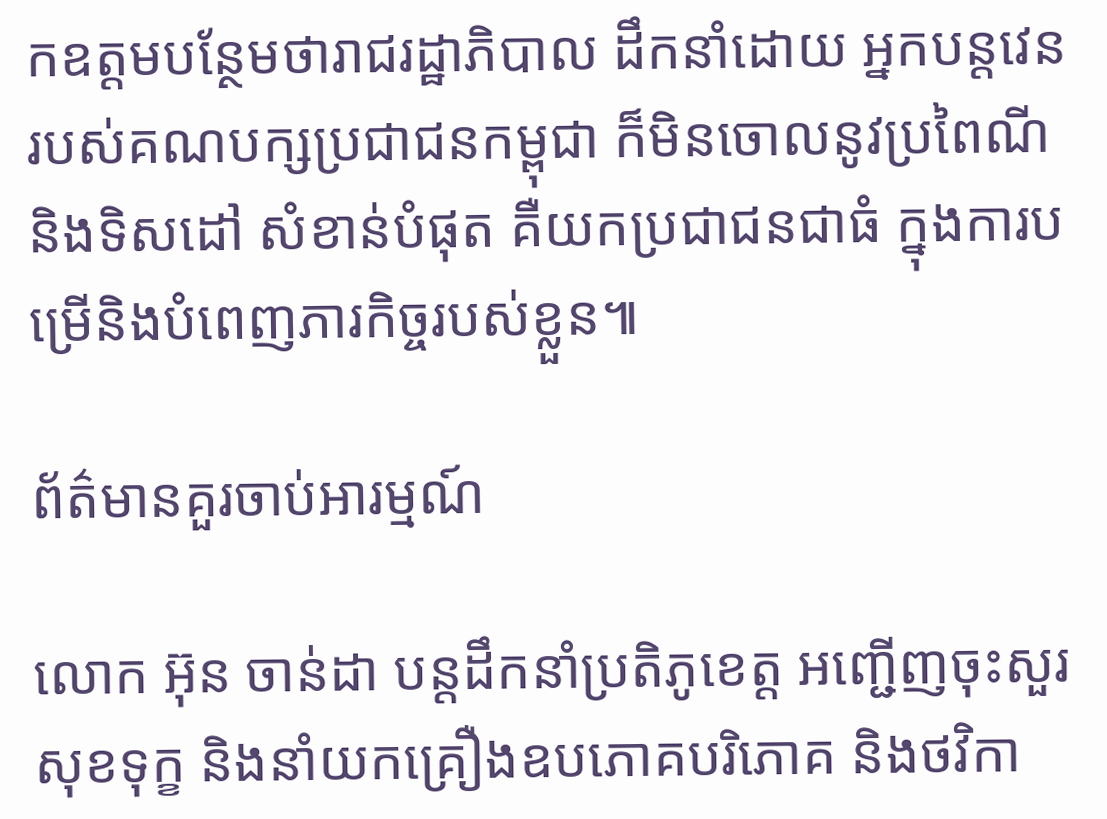កឧត្តមបន្ថែមថារាជរដ្ឋាភិបាល ដឹកនាំដោយ អ្នកបន្តវេន របស់គណបក្សប្រជាជនកម្ពុជា ក៏មិនចោលនូវប្រពៃណី និងទិសដៅ សំខាន់បំផុត គឺយកប្រជាជនជាធំ ក្នុងការបម្រើនិងបំពេញភារកិច្ចរបស់ខ្លួន៕

ព័ត៌មានគួរចាប់អារម្មណ៍

លោក អ៊ុន ចាន់ដា បន្តដឹកនាំប្រតិភូខេត្ត អញ្ជើញចុះសួរសុខទុក្ខ និងនាំយកគ្រឿងឧបភោគបរិភោគ និងថវិកា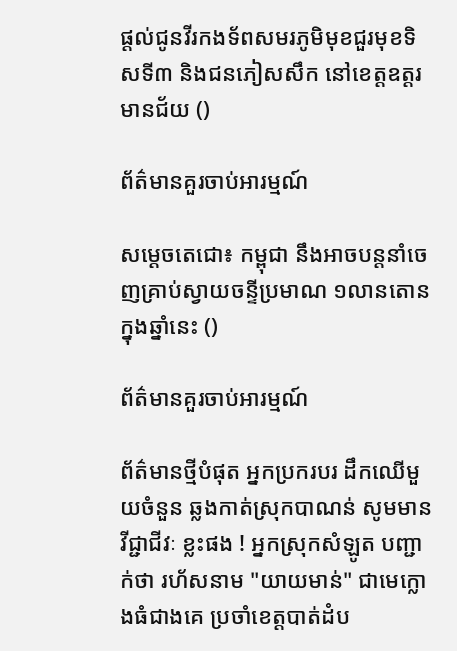ផ្តល់ជូនវីរកងទ័ពសមរភូមិមុខជួរមុខទិសទី៣ និងជនភៀសសឹក នៅខេត្តឧត្តរមានជ័យ ()

ព័ត៌មានគួរចាប់អារម្មណ៍

សម្ដេចតេជោ៖ កម្ពុជា នឹងអាចបន្តនាំចេញគ្រាប់ស្វាយចន្ទីប្រមាណ ១លានតោន ក្នុងឆ្នាំនេះ ()

ព័ត៌មានគួរចាប់អារម្មណ៍

ព័ត៌មានថ្មីបំផុត អ្នកប្រករបរ ដឹកឈើមួយចំនួន ឆ្លងកាត់ស្រុកបាណន់ សូមមានវីជ្ជាជីវៈ ខ្លះផង ! អ្នកស្រុកសំឡូត បញ្ជាក់ថា រហ័សនាម "យាយមាន់" ជាមេក្លោងធំជាងគេ ប្រចាំខេត្តបាត់ដំប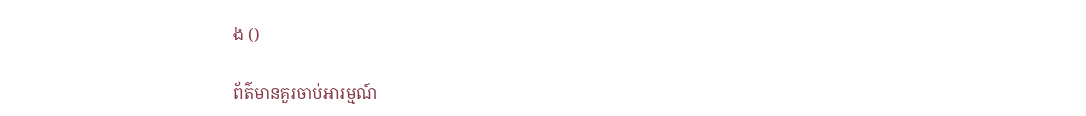ង ()

ព័ត៌មានគួរចាប់អារម្មណ៍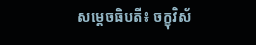សម្ដេចធិបតី៖ ចក្ខុវិស័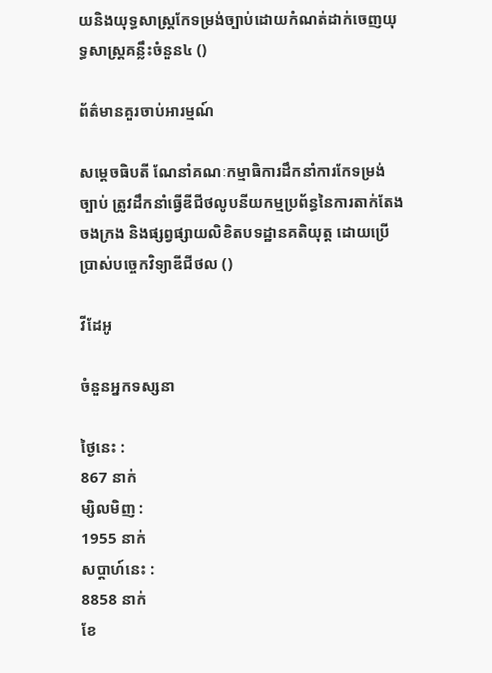យនិងយុទ្ធសាស្ត្រកែទម្រង់ច្បាប់ដោយកំណត់ដាក់ចេញយុទ្ធសាស្ត្រគន្លឹះចំនួន៤ ()

ព័ត៌មានគួរចាប់អារម្មណ៍

សម្ដេចធិបតី ណែនាំគណៈកម្មាធិការដឹកនាំការកែទម្រង់ច្បាប់ ត្រូវដឹកនាំធ្វើឌីជីថលូបនីយកម្មប្រព័ន្ធនៃការតាក់តែង ចងក្រង និងផ្សព្វផ្សាយលិខិតបទដ្ឋានគតិយុត្ត ដោយប្រើប្រាស់បច្ចេកវិទ្យាឌីជីថល ()

វីដែអូ

ចំនួនអ្នកទស្សនា

ថ្ងៃនេះ :
867 នាក់
ម្សិលមិញ :
1955 នាក់
សប្តាហ៍នេះ :
8858 នាក់
ខែ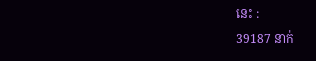នេះ :
39187 នាក់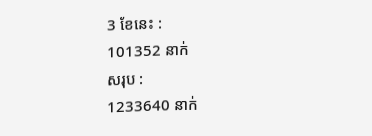3 ខែនេះ :
101352 នាក់
សរុប :
1233640 នាក់